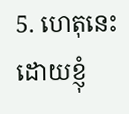5. ហេតុនេះ ដោយខ្ញុំ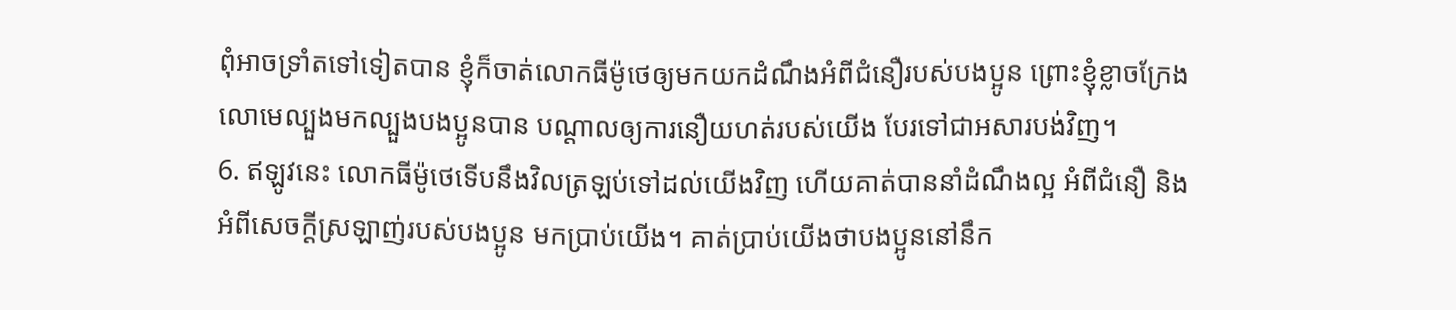ពុំអាចទ្រាំតទៅទៀតបាន ខ្ញុំក៏ចាត់លោកធីម៉ូថេឲ្យមកយកដំណឹងអំពីជំនឿរបស់បងប្អូន ព្រោះខ្ញុំខ្លាចក្រែងលោមេល្បួងមកល្បួងបងប្អូនបាន បណ្ដាលឲ្យការនឿយហត់របស់យើង បែរទៅជាអសារបង់វិញ។
6. ឥឡូវនេះ លោកធីម៉ូថេទើបនឹងវិលត្រឡប់ទៅដល់យើងវិញ ហើយគាត់បាននាំដំណឹងល្អ អំពីជំនឿ និងអំពីសេចក្ដីស្រឡាញ់របស់បងប្អូន មកប្រាប់យើង។ គាត់ប្រាប់យើងថាបងប្អូននៅនឹក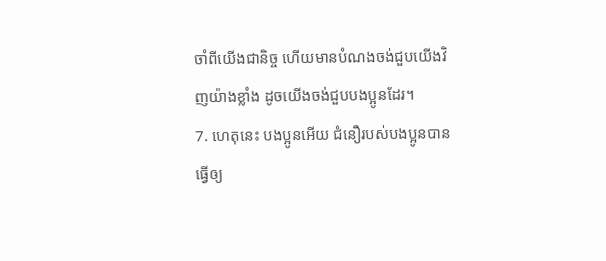ចាំពីយើងជានិច្ច ហើយមានបំណងចង់ជួបយើងវិញយ៉ាងខ្លាំង ដូចយើងចង់ជួបបងប្អូនដែរ។
7. ហេតុនេះ បងប្អូនអើយ ជំនឿរបស់បងប្អូនបានធ្វើឲ្យ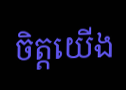ចិត្តយើង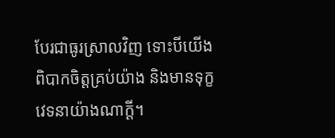បែរជាធូរស្រាលវិញ ទោះបីយើងពិបាកចិត្តគ្រប់យ៉ាង និងមានទុក្ខវេទនាយ៉ាងណាក្ដី។